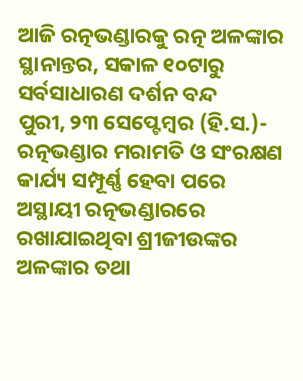ଆଜି ରତ୍ନଭଣ୍ଡାରକୁ ରତ୍ନ ଅଳଙ୍କାର ସ୍ଥାନାନ୍ତର, ସକାଳ ୧୦ଟାରୁ ସର୍ବସାଧାରଣ ଦର୍ଶନ ବନ୍ଦ
ପୁରୀ, ୨୩ ସେପ୍ଟେମ୍ବର (ହି.ସ.)- ରତ୍ନଭଣ୍ଡାର ମରାମତି ଓ ସଂରକ୍ଷଣ କାର୍ଯ୍ୟ ସମ୍ପୂର୍ଣ୍ଣ ହେବା ପରେ ଅସ୍ଥାୟୀ ରତ୍ନଭଣ୍ଡାରରେ ରଖାଯାଇଥିବା ଶ୍ରୀଜୀଉଙ୍କର ଅଳଙ୍କାର ତଥା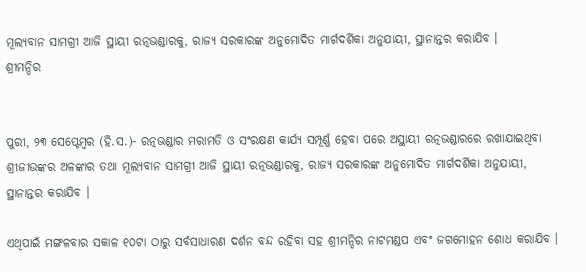ମୂଲ୍ୟବାନ ସାମଗ୍ରୀ ଆଜି ସ୍ଥାୟୀ ରତ୍ନଭଣ୍ଡାରକୁ, ରାଜ୍ୟ ସରକାରଙ୍କ ଅନୁମୋଦିତ ମାର୍ଗଦର୍ଶିକା ଅନୁଯାୟୀ, ସ୍ଥାନାନ୍ତର କରାଯିବ ।
ଶ୍ରୀମନ୍ଦିର


ପୁରୀ, ୨୩ ସେପ୍ଟେମ୍ବର (ହି.ସ.)- ରତ୍ନଭଣ୍ଡାର ମରାମତି ଓ ସଂରକ୍ଷଣ କାର୍ଯ୍ୟ ସମ୍ପୂର୍ଣ୍ଣ ହେବା ପରେ ଅସ୍ଥାୟୀ ରତ୍ନଭଣ୍ଡାରରେ ରଖାଯାଇଥିବା ଶ୍ରୀଜୀଉଙ୍କର ଅଳଙ୍କାର ତଥା ମୂଲ୍ୟବାନ ସାମଗ୍ରୀ ଆଜି ସ୍ଥାୟୀ ରତ୍ନଭଣ୍ଡାରକୁ, ରାଜ୍ୟ ସରକାରଙ୍କ ଅନୁମୋଦିତ ମାର୍ଗଦର୍ଶିକା ଅନୁଯାୟୀ, ସ୍ଥାନାନ୍ତର କରାଯିବ ।

ଏଥିପାଇଁ ମଙ୍ଗଳବାର ସକାଳ ୧୦ଟା ଠାରୁ ସର୍ବସାଧାରଣ ଦର୍ଶନ ବନ୍ଦ ରହିବା ସହ ଶ୍ରୀମନ୍ଦିର ନାଟମଣ୍ଡପ ଏବଂ ଜଗମୋହନ ଶୋଧ କରାଯିବ ।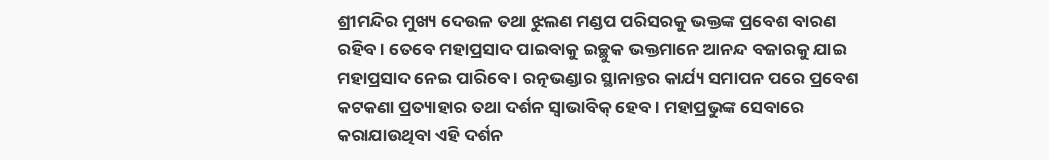ଶ୍ରୀମନ୍ଦିର ମୁଖ୍ୟ ଦେଉଳ ତଥା ଝୁଲଣ ମଣ୍ଡପ ପରିସରକୁ ଭକ୍ତଙ୍କ ପ୍ରବେଶ ବାରଣ ରହିବ । ତେବେ ମହାପ୍ରସାଦ ପାଇବାକୁ ଇଚ୍ଛୁକ ଭକ୍ତମାନେ ଆନନ୍ଦ ବଜାରକୁ ଯାଇ ମହାପ୍ରସାଦ ନେଇ ପାରିବେ । ରତ୍ନଭଣ୍ଡାର ସ୍ଥାନାନ୍ତର କାର୍ଯ୍ୟ ସମାପନ ପରେ ପ୍ରବେଶ କଟକଣା ପ୍ରତ୍ୟାହାର ତଥା ଦର୍ଶନ ସ୍ୱାଭାବିକ୍ ହେବ । ମହାପ୍ରଭୁଙ୍କ ସେବାରେ କରାଯାଉଥିବା ଏହି ଦର୍ଶନ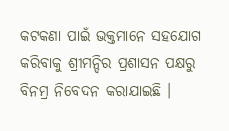କଟକଣା ପାଇଁ ଭକ୍ତମାନେ ସହଯୋଗ କରିବାକୁ ଶ୍ରୀମନ୍ଦିର ପ୍ରଶାସନ ପକ୍ଷରୁ ବିନମ୍ର ନିବେଦନ କରାଯାଇଛି ।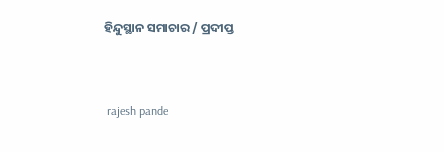ହିନ୍ଦୁସ୍ଥାନ ସମାଚାର / ପ୍ରଦୀପ୍ତ


 rajesh pande